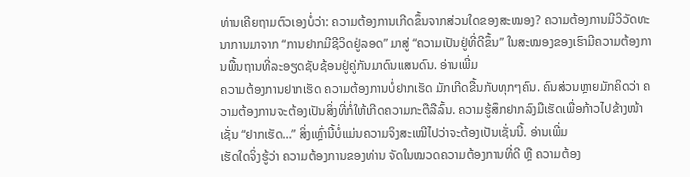ທ່ານເຄີຍຖາມຕົວເອງບໍ່ວ່າ: ຄວາມຕ້ອງການເກີດຂຶ້ນຈາກສ່ວນໃດຂອງສະໝອງ? ຄວາມຕ້ອງການມີວິວັດທະນາການມາຈາກ “ການຢາກມີຊີວິດຢູ່ລອດ” ມາສູ່ “ຄວາມເປັນຢູ່ທີ່ດີຂຶ້ນ” ໃນສະໝອງຂອງເຮົາມີຄວາມຕ້ອງການພື້ນຖານທີ່ລະອຽດຊັບຊ້ອນຢູ່ຄູ່ກັນມາດົນແສນດົນ. ອ່ານເພີ່ມ
ຄວາມຕ້ອງການຢາກເຮັດ ຄວາມຕ້ອງການບໍ່ຢາກເຮັດ ມັກເກີດຂື້ນກັບທຸກໆຄົນ. ຄົນສ່ວນຫຼາຍມັກຄິດວ່າ ຄວາມຕ້ອງການຈະຕ້ອງເປັນສິ່ງທີ່ກໍ່ໃຫ້ເກີດຄວາມກະຕືລືລົ້ນ. ຄວາມຮູ້ສຶກຢາກລົງມືເຮັດເພື່ອກ້າວໄປຂ້າງໜ້າ ເຊັ່ນ “ຢາກເຮັດ…” ສິ່ງເຫຼົ່ານີ້ບໍ່ແມ່ນຄວາມຈິງສະເໝີໄປວ່າຈະຕ້ອງເປັນເຊັ່ນນີ້. ອ່ານເພີ່ມ
ເຮັດໃດຈິ່ງຮູ້ວ່າ ຄວາມຕ້ອງການຂອງທ່ານ ຈັດໃນໝວດຄວາມຕ້ອງການທີ່ດີ ຫຼື ຄວາມຕ້ອງ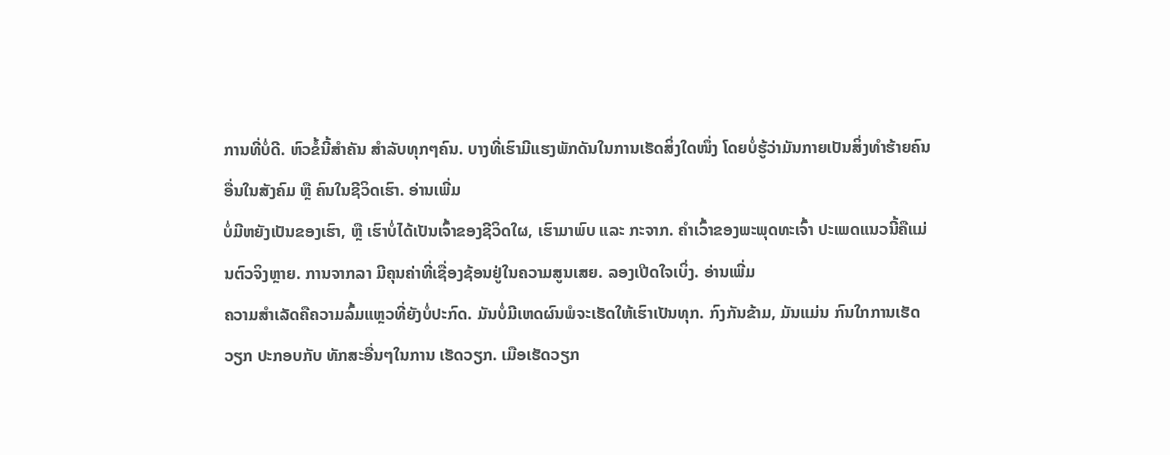ການທີ່ບໍ່ດີ. ຫົວຂໍ້ນີ້ສຳຄັນ ສຳລັບທຸກໆຄົນ. ບາງທີ່ເຮົາມີແຮງພັກດັນໃນການເຮັດສິ່ງໃດໜຶ່ງ ໂດຍບໍ່ຮູ້ວ່າມັນກາຍເປັນສິ່ງທຳຮ້າຍຄົນອື່ນໃນສັງຄົມ ຫຼື ຄົນໃນຊີວິດເຮົາ. ອ່ານເພີ່ມ
ບໍ່ມີຫຍັງເປັນຂອງເຮົາ, ຫຼື ເຮົາບໍ່ໄດ້ເປັນເຈົ້າຂອງຊີວິດໃຜ, ເຮົາມາພົບ ແລະ ກະຈາກ. ຄຳເວົ້າຂອງພະພຸດທະເຈົ້າ ປະເພດແນວນີ້ຄືແມ່ນຕົວຈິງຫຼາຍ. ການຈາກລາ ມີຄຸນຄ່າທີ່ເຊື່ອງຊ້ອນຢູ່ໃນຄວາມສູນເສຍ. ລອງເປີດໃຈເບິ່ງ. ອ່ານເພີ່ມ
ຄວາມສໍາເລັດຄືຄວາມລົ້ມແຫຼວທີ່ຍັງບໍ່ປະກົດ. ມັນບໍ່ມີເຫດຜົນພໍຈະເຮັດໃຫ້ເຮົາເປັນທຸກ. ກົງກັນຂ້າມ, ມັນແມ່ນ ກົນໃກການເຮັດວຽກ ປະກອບກັບ ທັກສະອື່ນໆໃນການ ເຮັດວຽກ. ເມືອເຮັດວຽກ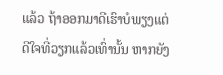ແລ້ວ ຖ້າອອກມາດີເຮົາບໍພຽງແຕ່ດີໃຈທີ່ວຽກແລ້ວເທົ່ານັ້ນ ຫາກຍັງ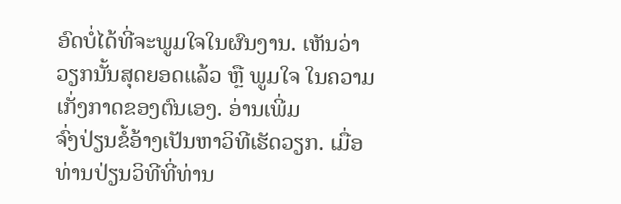ອົດບໍ່ໄດ້ທີ່ຈະພູມໃຈໃນຜົນງານ. ເຫັນວ່າວຽກນັ້ນສຸດຍອດແລ້ວ ຫຼື ພູມໃຈ ໃນຄວາມເກັ່ງກາດຂອງຕົນເອງ. ອ່ານເພີ່ມ
ຈົ່ງປ່ຽນຂໍ້ອ້າງເປັນຫາວິທີເຮັດວຽກ. ເມື່ອທ່ານປ່ຽນວິທີທີ່ທ່ານ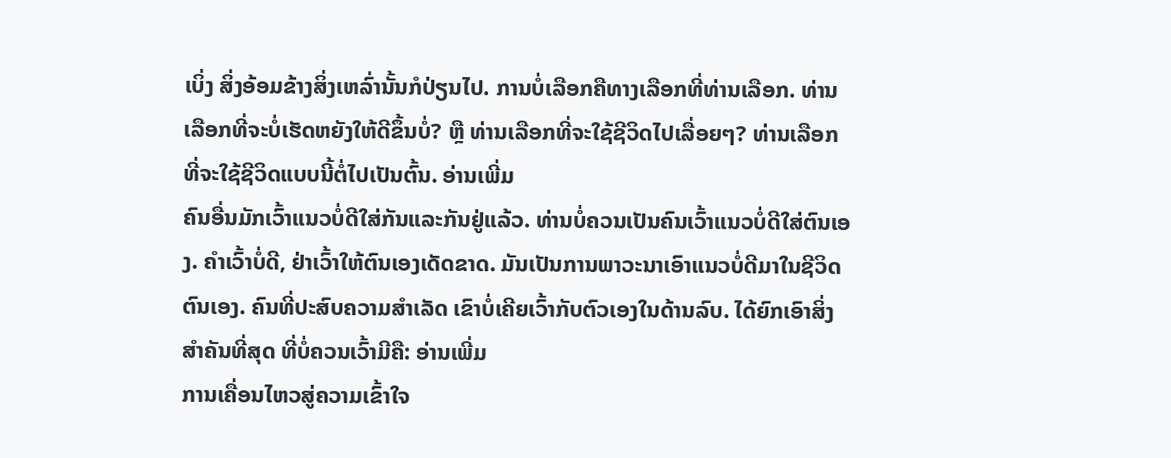ເບິ່ງ ສິ່ງອ້ອມຂ້າງສິ່ງເຫລົ່ານັ້ນກໍປ່ຽນໄປ. ການບໍ່ເລືອກຄືທາງເລືອກທີ່ທ່ານເລືອກ. ທ່ານເລືອກທີ່ຈະບໍ່ເຮັດຫຍັງໃຫ້ດີຂຶ້ນບໍ່? ຫຼື ທ່ານເລືອກທີ່ຈະໃຊ້ຊີວິດໄປເລື່ອຍໆ? ທ່ານເລືອກທີ່ຈະໃຊ້ຊີວິດແບບນີ້ຕໍ່ໄປເປັນຕົ້ນ. ອ່ານເພີ່ມ
ຄົນອື່ນມັກເວົ້າແນວບໍ່ດີໃສ່ກັນແລະກັນຢູ່ແລ້ວ. ທ່ານບໍ່ຄວນເປັນຄົນເວົ້າແນວບໍ່ດີໃສ່ຕົນເອງ. ຄຳເວົ້າບໍ່ດີ, ຢ່າເວົ້າໃຫ້ຕົນເອງເດັດຂາດ. ມັນເປັນການພາວະນາເອົາແນວບໍ່ດີມາໃນຊີວິດຕົນເອງ. ຄົນທີ່ປະສົບຄວາມສຳເລັດ ເຂົາບໍ່ເຄີຍເວົ້າກັບຕົວເອງໃນດ້ານລົບ. ໄດ້ຍົກເອົາສິ່ງສຳຄັນທີ່ສຸດ ທີ່ບໍ່ຄວນເວົ້າມີຄື: ອ່ານເພີ່ມ
ການເຄື່ອນໄຫວສູ່ຄວາມເຂົ້າໃຈ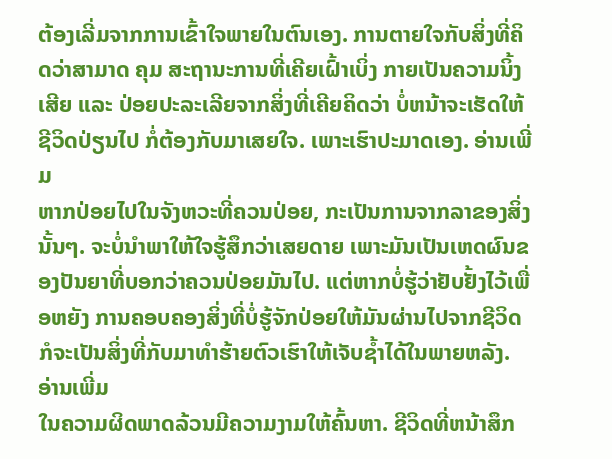ຕ້ອງເລີ່ມຈາກການເຂົ້າໃຈພາຍໃນຕົນເອງ. ການຕາຍໃຈກັບສິ່ງທີ່ຄິດວ່າສາມາດ ຄຸມ ສະຖານະການທີ່ເຄີຍເຝົ້າເບິ່ງ ກາຍເປັນຄວາມນິ້ງເສີຍ ແລະ ປ່ອຍປະລະເລີຍຈາກສິ່ງທີ່ເຄີຍຄິດວ່າ ບໍ່ຫນ້າຈະເຮັດໃຫ້ຊີວິດປ່ຽນໄປ ກໍ່ຕ້ອງກັບມາເສຍໃຈ. ເພາະເຮົາປະມາດເອງ. ອ່ານເພີ່ມ
ຫາກປ່ອຍໄປໃນຈັງຫວະທີ່ຄວນປ່ອຍ, ກະເປັນການຈາກລາຂອງສິ່ງນັ້ນໆ. ຈະບໍ່ນຳພາໃຫ້ໃຈຮູ້ສຶກວ່າເສຍດາຍ ເພາະມັນເປັນເຫດຜົນຂອງປັນຍາທີ່ບອກວ່າຄວນປ່ອຍມັນໄປ. ແຕ່ຫາກບໍ່ຮູ້ວ່າຢັບຢັ້ງໄວ້ເພື່ອຫຍັງ ການຄອບຄອງສິ່ງທີ່ບໍ່ຮູ້ຈັກປ່ອຍໃຫ້ມັນຜ່ານໄປຈາກຊີວິດ ກໍຈະເປັນສິ່ງທີ່ກັບມາທຳຮ້າຍຕົວເຮົາໃຫ້ເຈັບຊ້ຳໄດ້ໃນພາຍຫລັງ. ອ່ານເພີ່ມ
ໃນຄວາມຜິດພາດລ້ວນມີຄວາມງາມໃຫ້ຄົ້ນຫາ. ຊີວິດທີ່ຫນ້າສຶກ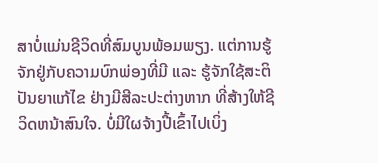ສາບໍ່ແມ່ນຊີວິດທີ່ສົມບູນພ້ອມພຽງ. ແຕ່ການຮູ້ຈັກຢູ່ກັບຄວາມບົກພ່ອງທີ່ມີ ແລະ ຮູ້ຈັກໃຊ້ສະຕິປັນຍາແກ້ໄຂ ຢ່າງມີສີລະປະຕ່າງຫາກ ທີ່ສ້າງໃຫ້ຊີວິດຫນ້າສົນໃຈ. ບໍ່ມີໃຜຈ້າງປີ້ເຂົ້າໄປເບິ່ງ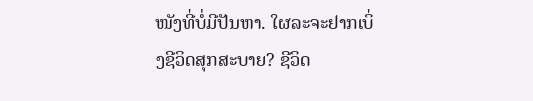ໜັງທີ່ບໍ່ມີປັນຫາ. ໃຜລະຈະຢາກເບິ່ງຊີວິດສຸກສະບາຍ? ຊີວິດ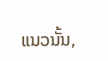ແນວນັ້ນ,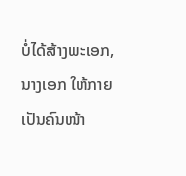ບໍ່ໄດ້ສ້າງພະເອກ, ນາງເອກ ໃຫ້ກາຍເປັນຄົນໜ້າ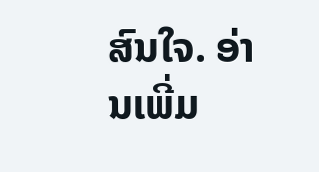ສົນໃຈ. ອ່ານເພີ່ມ